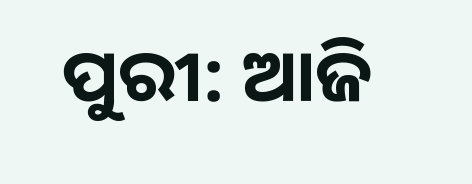ପୁରୀ: ଆଜି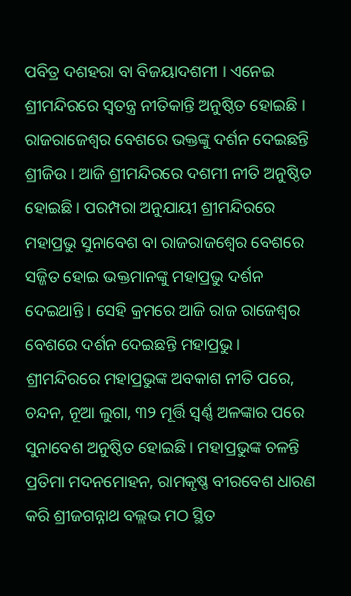ପବିତ୍ର ଦଶହରା ବା ବିଜୟାଦଶମୀ । ଏନେଇ ଶ୍ରୀମନ୍ଦିରରେ ସ୍ବତନ୍ତ୍ର ନୀତିକାନ୍ତି ଅନୁଷ୍ଠିତ ହୋଇଛି । ରାଜରାଜେଶ୍ବର ବେଶରେ ଭକ୍ତଙ୍କୁ ଦର୍ଶନ ଦେଇଛନ୍ତି ଶ୍ରୀଜିଉ । ଆଜି ଶ୍ରୀମନ୍ଦିରରେ ଦଶମୀ ନୀତି ଅନୁଷ୍ଠିତ ହୋଇଛି । ପରମ୍ପରା ଅନୁଯାୟୀ ଶ୍ରୀମନ୍ଦିରରେ ମହାପ୍ରଭୁ ସୁନାବେଶ ବା ରାଜରାଜଶ୍ୱେର ବେଶରେ ସଜ୍ଜିତ ହୋଇ ଭକ୍ତମାନଙ୍କୁ ମହାପ୍ରଭୁ ଦର୍ଶନ ଦେଇଥାନ୍ତି । ସେହି କ୍ରମରେ ଆଜି ରାଜ ରାଜେଶ୍ବର ବେଶରେ ଦର୍ଶନ ଦେଇଛନ୍ତି ମହାପ୍ରଭୁ ।
ଶ୍ରୀମନ୍ଦିରରେ ମହାପ୍ରଭୁଙ୍କ ଅବକାଶ ନୀତି ପରେ, ଚନ୍ଦନ, ନୂଆ ଲୁଗା, ୩୨ ମୂର୍ତ୍ତି ସ୍ୱର୍ଣ୍ଣ ଅଳଙ୍କାର ପରେ ସୁନାବେଶ ଅନୁଷ୍ଠିତ ହୋଇଛି । ମହାପ୍ରଭୁଙ୍କ ଚଳନ୍ତି ପ୍ରତିମା ମଦନମୋହନ, ରାମକୃଷ୍ଣ ବୀରବେଶ ଧାରଣ କରି ଶ୍ରୀଜଗନ୍ନାଥ ବଲ୍ଲଭ ମଠ ସ୍ଥିତ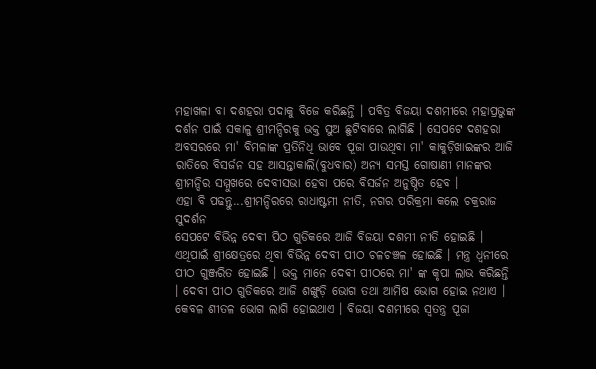ମହାଖଳା ବା ଦଶହରା ପଦାକୁ ବିଜେ କରିଛନ୍ତି । ପବିତ୍ର ବିଜୟା ଦଶମୀରେ ମହାପ୍ରଭୁଙ୍କ ଦର୍ଶନ ପାଇଁ ସକାଳୁ ଶ୍ରୀମନ୍ଦିରକୁ ଭକ୍ତ ସୁଅ ଛୁଟିବାରେ ଲାଗିଛି । ସେପଟେ ଦଶହରା ଅବସରରେ ମା' ବିମଳାଙ୍କ ପ୍ରତିନିଧି ଭାବେ ପୂଜା ପାଉଥିବା ମା' କାକୁଡ଼ିଖାଇଙ୍କର ଆଜି ରାତିରେ ବିସର୍ଜନ ସହ ଆସନ୍ତାକାଲି(ବୁଧବାର) ଅନ୍ୟ ସମସ୍ତ ଗୋଷାଣୀ ମାନଙ୍କର ଶ୍ରୀମନ୍ଦିର ସମ୍ମୁଖରେ ଦେବୀସଭା ହେବା ପରେ ବିସର୍ଜନ ଅନୁଷ୍ଠିତ ହେବ ।
ଏହା ବି ପଢନ୍ତୁ...ଶ୍ରୀମନ୍ଦିରରେ ରାଧାଷ୍ଟମୀ ନୀତି, ନଗର ପରିକ୍ରମା କଲେ ଚକ୍ରରାଜ ସୁଦର୍ଶନ
ସେପଟେ ବିଭିନ୍ନ ଦେଵୀ ପିଠ ଗୁଡିକରେ ଆଜି ବିଜୟା ଦଶମୀ ନୀତି ହୋଇଛି । ଏଥିପାଇଁ ଶ୍ରୀକ୍ଷେତ୍ରରେ ଥିବା ବିଭିନ୍ନ ଦେବୀ ପୀଠ ଚଳଚଞ୍ଚଳ ହୋଇଛି । ମନ୍ତ୍ର ଧ୍ଵନୀରେ ପୀଠ ଗୁଞ୍ଜରିତ ହୋଇଛି । ଭକ୍ତ ମାନେ ଦେଵୀ ପୀଠରେ ମା' ଙ୍କ କୃପା ଲାଭ କରିଛନ୍ତି । ଦେବୀ ପୀଠ ଗୁଡିକରେ ଆଜି ଶଙ୍ଖୁଡ଼ି ଭୋଗ ତଥା ଆମିଷ ଭୋଗ ହୋଇ ନଥାଏ । କେବଳ ଶୀତଳ ଭୋଗ ଲାଗି ହୋଇଥାଏ । ବିଜୟା ଦଶମୀରେ ସ୍ଵତନ୍ତ୍ର ପୂଜା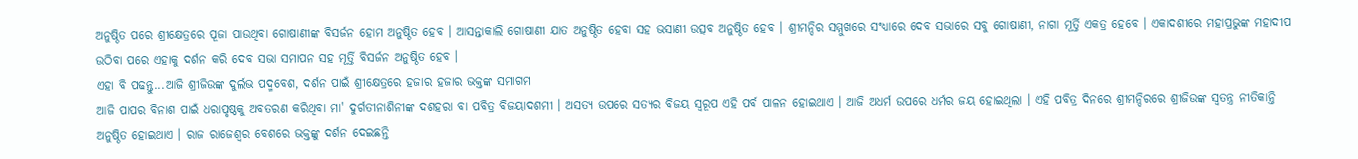ଅନୁଷ୍ଠିତ ପରେ ଶ୍ରୀକ୍ଷେତ୍ରରେ ପୂଜା ପାଉଥିବା ଗୋଷାଣୀଙ୍କ ବିସର୍ଜନ ହୋମ ଅନୁଷ୍ଠିତ ହେବ । ଆସନ୍ତାକାଲି ଗୋଷାଣୀ ଯାତ ଅନୁଷ୍ଠିତ ହେବା ସହ ଭସାଣୀ ଉତ୍ସବ ଅନୁଷ୍ଠିତ ହେବ । ଶ୍ରୀମନ୍ଦିର ସମ୍ମୁଖରେ ସଂଧ୍ୟାରେ ଦେବ ସଭାରେ ସବୁ ଗୋଷାଣୀ, ନାଗା ମୂର୍ତ୍ତି ଏକତ୍ର ହେବେ । ଏକାଦଶୀରେ ମହାପ୍ରଭୁଙ୍କ ମହାଦୀପ ଉଠିବା ପରେ ଏହାକୁ ଦର୍ଶନ କରି ଦେବ ସଭା ସମାପନ ସହ ମୂର୍ତ୍ତି ବିସର୍ଜନ ଅନୁଷ୍ଠିତ ହେବ ।
ଏହା ବି ପଢନ୍ତୁ...ଆଜି ଶ୍ରୀଜିଉଙ୍କ ଦୁର୍ଲଭ ପଦ୍ମବେଶ, ଦର୍ଶନ ପାଇଁ ଶ୍ରୀକ୍ଷେତ୍ରରେ ହଜାର ହଜାର ଭକ୍ତଙ୍କ ସମାଗମ
ଆଜି ପାପର ବିନାଶ ପାଇଁ ଧରାପୃଷ୍ଠକୁ ଅବତରଣ କରିଥିବା ମା' ଦୁର୍ଗତୀନାଶିନୀଙ୍କ ଦଶହରା ବା ପବିତ୍ର ବିଜୟାଦଶମୀ । ଅସତ୍ୟ ଉପରେ ସତ୍ୟର ବିଜୟ ସ୍ବରୂପ ଏହି ପର୍ବ ପାଳନ ହୋଇଥାଏ । ଆଜି ଅଧର୍ମ ଉପରେ ଧର୍ମର ଜୟ ହୋଇଥିଲା । ଏହି ପବିତ୍ର ଦିନରେ ଶ୍ରୀମନ୍ଦିରରେ ଶ୍ରୀଜିଉଙ୍କ ସ୍ବତନ୍ତ୍ର ନୀତିକାନ୍ତି ଅନୁଷ୍ଠିତ ହୋଇଥାଏ । ରାଜ ରାଜେଶ୍ବର ବେଶରେ ଭକ୍ତଙ୍କୁ ଦର୍ଶନ ଦେଇଛନ୍ତି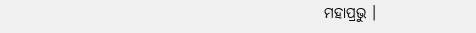ମହାପ୍ରଭୁ ।